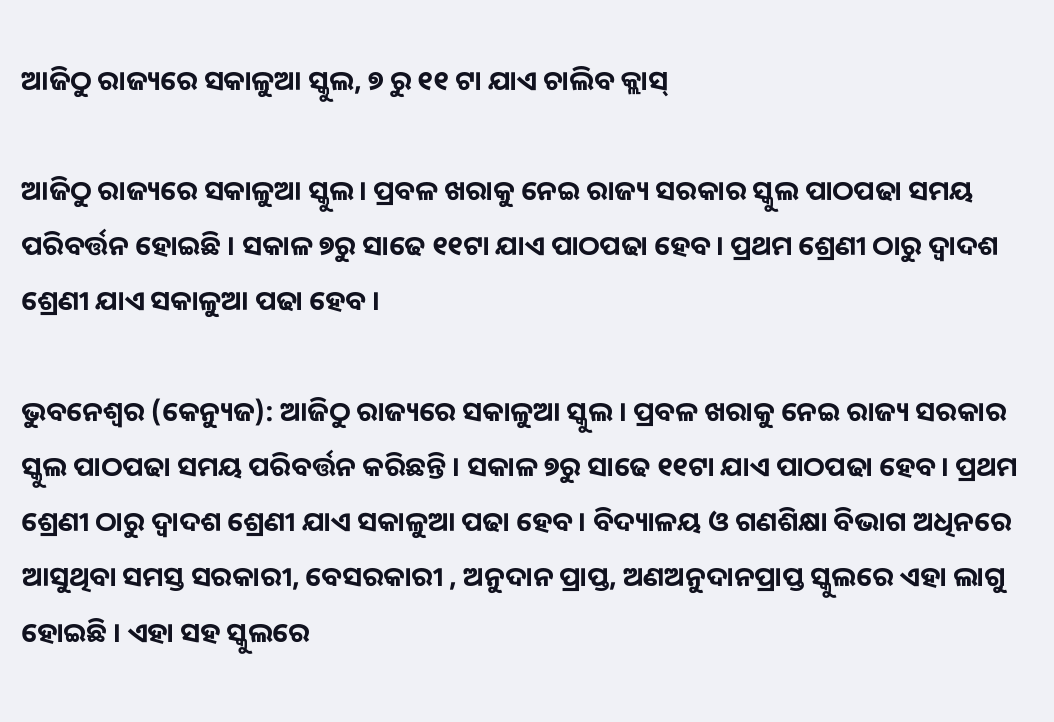ଆଜିଠୁ ରାଜ୍ୟରେ ସକାଳୁଆ ସ୍କୁଲ, ୭ ରୁ ୧୧ ଟା ଯାଏ ଚାଲିବ କ୍ଲାସ୍

ଆଜିଠୁ ରାଜ୍ୟରେ ସକାଳୁଆ ସ୍କୁଲ। ପ୍ରବଳ ଖରାକୁ ନେଇ ରାଜ୍ୟ ସରକାର ସ୍କୁଲ ପାଠପଢା ସମୟ ପରିବର୍ତ୍ତନ ହୋଇଛି । ସକାଳ ୭ରୁ ସାଢେ ୧୧ଟା ଯାଏ ପାଠପଢା ହେବ। ପ୍ରଥମ ଶ୍ରେଣୀ ଠାରୁ ଦ୍ବାଦଶ ଶ୍ରେଣୀ ଯାଏ ସକାଳୁଆ ପଢା ହେବ ।

ଭୁବନେଶ୍ୱର (କେନ୍ୟୁଜ): ଆଜିଠୁ ରାଜ୍ୟରେ ସକାଳୁଆ ସ୍କୁଲ । ପ୍ରବଳ ଖରାକୁ ନେଇ ରାଜ୍ୟ ସରକାର ସ୍କୁଲ ପାଠପଢା ସମୟ ପରିବର୍ତ୍ତନ କରିଛନ୍ତି । ସକାଳ ୭ରୁ ସାଢେ ୧୧ଟା ଯାଏ ପାଠପଢା ହେବ। ପ୍ରଥମ ଶ୍ରେଣୀ ଠାରୁ ଦ୍ବାଦଶ ଶ୍ରେଣୀ ଯାଏ ସକାଳୁଆ ପଢା ହେବ । ବିଦ୍ୟାଳୟ ଓ ଗଣଶିକ୍ଷା ବିଭାଗ ଅଧିନରେ ଆସୁଥିବା ସମସ୍ତ ସରକାରୀ, ବେସରକାରୀ , ଅନୁଦାନ ପ୍ରାପ୍ତ, ଅଣଅନୁଦାନପ୍ରାପ୍ତ ସ୍କୁଲରେ ଏହା ଲାଗୁ ହୋଇଛି । ଏହା ସହ ସ୍କୁଲରେ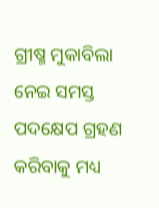ଗ୍ରୀଷ୍ମ ମୁକାବିଲା ନେଇ ସମସ୍ତ ପଦକ୍ଷେପ ଗ୍ରହଣ କରିବାକୁ ମଧ୍ୟ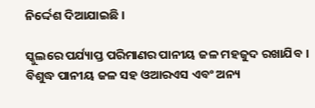ନିର୍ଦ୍ଦେଶ ଦିଆଯାଇଛି ।

ସ୍କୁଲରେ ପର୍ଯ୍ୟାପ୍ତ ପରିମାଣର ପାନୀୟ ଜଳ ମହଜୁଦ ରଖାଯିବ । ବିଶୁଦ୍ଧ ପାନୀୟ ଜଳ ସହ ଓଆରଏସ ଏବଂ ଅନ୍ୟ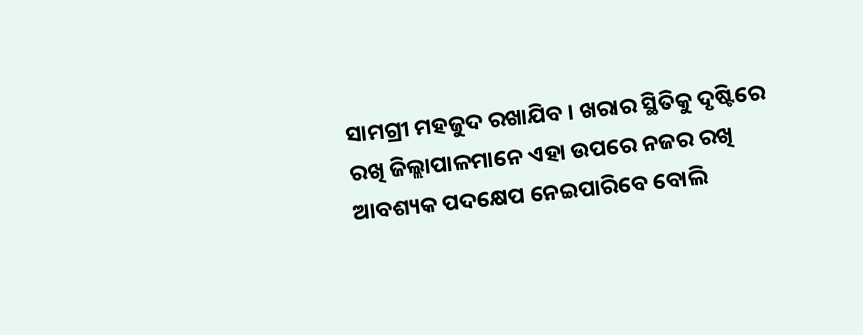ସାମଗ୍ରୀ ମହଜୁଦ ରଖାଯିବ । ଖରାର ସ୍ଥିତିକୁ ଦୃଷ୍ଟିରେ ରଖି ଜିଲ୍ଲାପାଳମାନେ ଏହା ଉପରେ ନଜର ରଖି ଆବଶ୍ୟକ ପଦକ୍ଷେପ ନେଇପାରିବେ ବୋଲି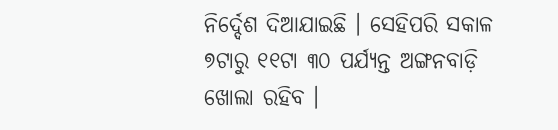ନିର୍ଦ୍ଦେଶ ଦିଆଯାଇଛି । ସେହିପରି ସକାଳ ୭ଟାରୁ ୧୧ଟା ୩୦ ପର୍ଯ୍ୟନ୍ତ ଅଙ୍ଗନବାଡ଼ି ଖୋଲା ରହିବ ।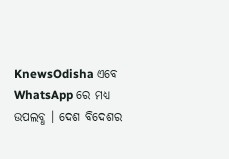KnewsOdisha ଏବେ WhatsApp ରେ ମଧ୍ୟ ଉପଲବ୍ଧ । ଦେଶ ବିଦେଶର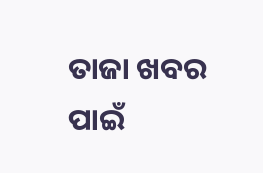ତାଜା ଖବର ପାଇଁ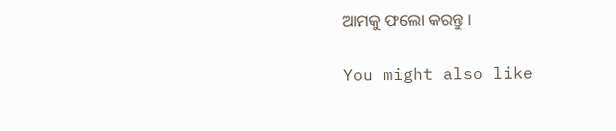ଆମକୁ ଫଲୋ କରନ୍ତୁ ।

You might also like